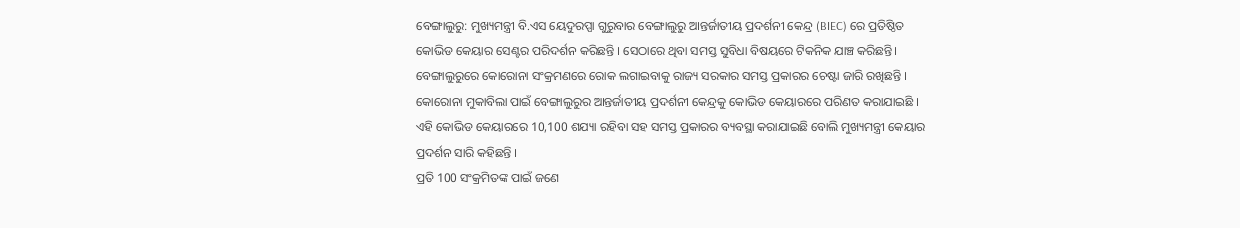ବେଙ୍ଗାଲୁରୁ: ମୁଖ୍ୟମନ୍ତ୍ରୀ ବି.ଏସ ୟେଦୁରପ୍ପା ଗୁରୁବାର ବେଙ୍ଗାଲୁରୁ ଆନ୍ତର୍ଜାତୀୟ ପ୍ରଦର୍ଶନୀ କେନ୍ଦ୍ର (BIEC) ରେ ପ୍ରତିଷ୍ଠିତ କୋଭିଡ କେୟାର ସେଣ୍ଟର ପରିଦର୍ଶନ କରିଛନ୍ତି । ସେଠାରେ ଥିବା ସମସ୍ତ ସୁବିଧା ବିଷୟରେ ଟିକନିକ ଯାଞ୍ଚ କରିଛନ୍ତି।
ବେଙ୍ଗାଲୁରୁରେ କୋରୋନା ସଂକ୍ରମଣରେ ରୋକ ଲଗାଇବାକୁ ରାଜ୍ୟ ସରକାର ସମସ୍ତ ପ୍ରକାରର ଚେଷ୍ଟା ଜାରି ରଖିଛନ୍ତି । କୋରୋନା ମୁକାବିଲା ପାଇଁ ବେଙ୍ଗାଲୁରୁର ଆନ୍ତର୍ଜାତୀୟ ପ୍ରଦର୍ଶନୀ କେନ୍ଦ୍ରକୁ କୋଭିଡ କେୟାରରେ ପରିଣତ କରାଯାଇଛି । ଏହି କୋଭିଡ କେୟାରରେ 10,100 ଶଯ୍ୟା ରହିବା ସହ ସମସ୍ତ ପ୍ରକାରର ବ୍ୟବସ୍ଥା କରାଯାଇଛି ବୋଲି ମୁଖ୍ୟମନ୍ତ୍ରୀ କେୟାର ପ୍ରଦର୍ଶନ ସାରି କହିଛନ୍ତି ।
ପ୍ରତି 100 ସଂକ୍ରମିତଙ୍କ ପାଇଁ ଜଣେ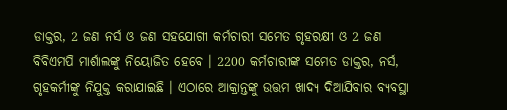ଡାକ୍ତର, 2 ଜଣ ନର୍ସ ଓ ଜଣ ସହଯୋଗୀ କର୍ମଚାରୀ ସମେତ ଗୃହରକ୍ଷୀ ଓ 2 ଜଣ ବିବିଏମପି ମାର୍ଶାଲଙ୍କୁ ନିୟୋଜିତ ହେବେ । 2200 କର୍ମଚାରୀଙ୍କ ସମେତ ଡାକ୍ତର, ନର୍ସ, ଗୃହକର୍ମୀଙ୍କୁ ନିଯୁକ୍ତ କରାଯାଇଛି । ଏଠାରେ ଆକ୍ରାନ୍ତଙ୍କୁ ଉତ୍ତମ ଖାଦ୍ୟ ଦିଆଯିବାର ବ୍ୟବସ୍ଥା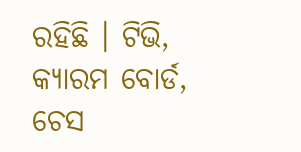ରହିଛି । ଟିଭି, କ୍ୟାରମ ବୋର୍ଡ, ଚେସ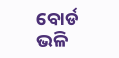ବୋର୍ଡ ଭଳି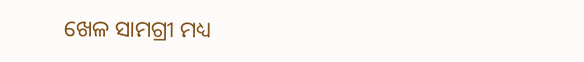ଖେଳ ସାମଗ୍ରୀ ମଧ୍ୟ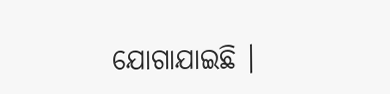ଯୋଗାଯାଇଛି ।